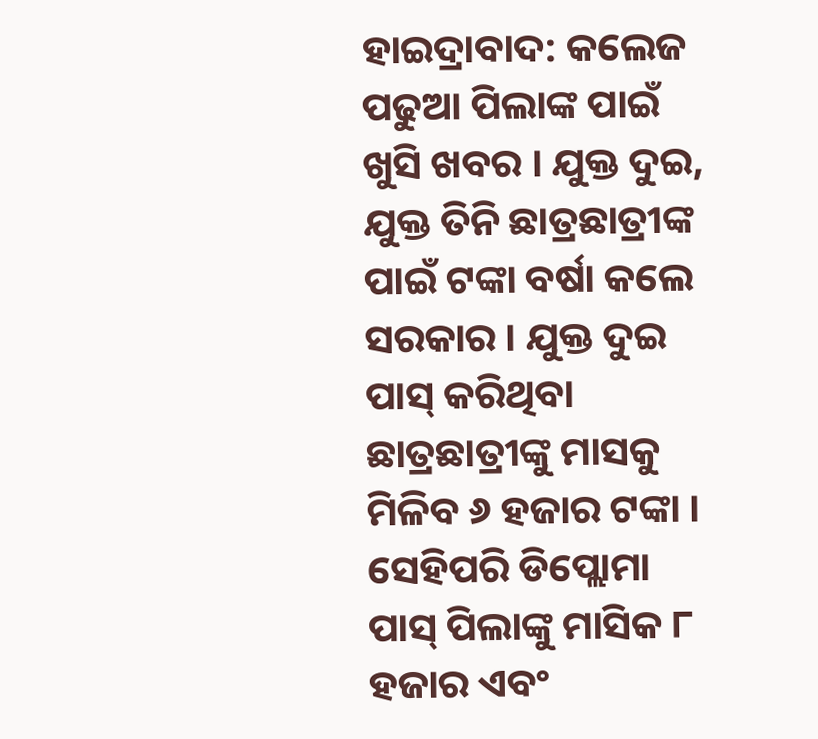ହାଇଦ୍ରାବାଦ: କଲେଜ ପଢୁଆ ପିଲାଙ୍କ ପାଇଁ ଖୁସି ଖବର । ଯୁକ୍ତ ଦୁଇ, ଯୁକ୍ତ ତିନି ଛାତ୍ରଛାତ୍ରୀଙ୍କ ପାଇଁ ଟଙ୍କା ବର୍ଷା କଲେ ସରକାର । ଯୁକ୍ତ ଦୁଇ ପାସ୍ କରିଥିବା ଛାତ୍ରଛାତ୍ରୀଙ୍କୁ ମାସକୁ ମିଳିବ ୬ ହଜାର ଟଙ୍କା । ସେହିପରି ଡିପ୍ଲୋମା ପାସ୍ ପିଲାଙ୍କୁ ମାସିକ ୮ ହଜାର ଏବଂ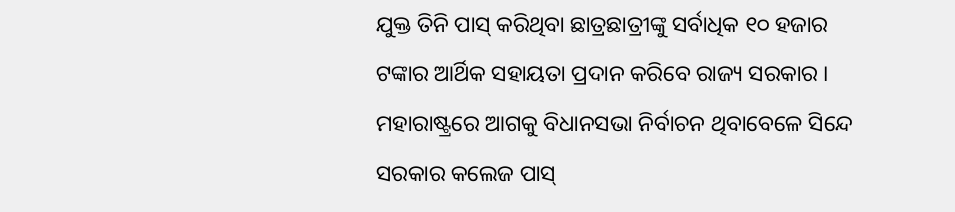ଯୁକ୍ତ ତିନି ପାସ୍ କରିଥିବା ଛାତ୍ରଛାତ୍ରୀଙ୍କୁ ସର୍ବାଧିକ ୧୦ ହଜାର ଟଙ୍କାର ଆର୍ଥିକ ସହାୟତା ପ୍ରଦାନ କରିବେ ରାଜ୍ୟ ସରକାର । ମହାରାଷ୍ଟ୍ରରେ ଆଗକୁ ବିଧାନସଭା ନିର୍ବାଚନ ଥିବାବେଳେ ସିନ୍ଦେ ସରକାର କଲେଜ ପାସ୍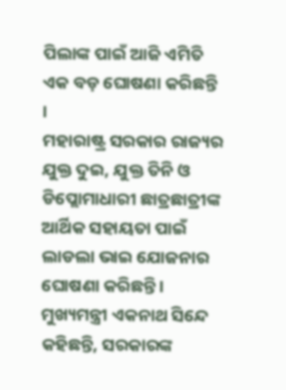ପିଲାଙ୍କ ପାଇଁ ଆଜି ଏମିତି ଏକ ବଡ଼ ଘୋଷଣା କରିଛନ୍ତି ।
ମହାରାଷ୍ଟ୍ର ସରକାର ରାଜ୍ୟର ଯୁକ୍ତ ଦୁଇ, ଯୁକ୍ତ ତିନି ଓ ଡିପ୍ଲୋମାଧାରୀ ଛାତ୍ରଛାତ୍ରୀଙ୍କ ଆର୍ଥିକ ସହାୟତା ପାଇଁ ଲାଡଲା ଭାଇ ଯୋଜନାର ଘୋଷଣା କରିଛନ୍ତି । ମୁଖ୍ୟମନ୍ତ୍ରୀ ଏକନାଥ ସିନ୍ଦେ କହିଛନ୍ତି, ସରକାରଙ୍କ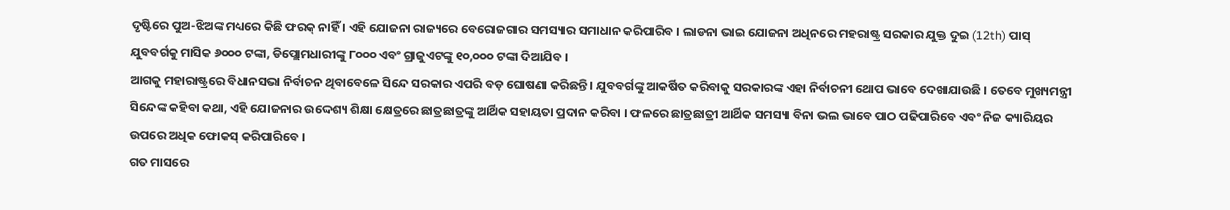ଦୃଷ୍ଟିରେ ପୁଅ-ଝିଅଙ୍କ ମଧ୍ୟରେ କିଛି ଫରକ୍ ନାହିଁ । ଏହି ଯୋଜନା ରାଜ୍ୟରେ ବେରୋଜଗାର ସମସ୍ୟାର ସମାଧାନ କରିପାରିବ । ଲାଡନା ଭାଇ ଯୋଜନା ଅଧିନରେ ମହରାଷ୍ଟ୍ର ସରକାର ଯୁକ୍ତ ଦୁଇ (12th) ପାସ୍ ଯୁବବର୍ଗକୁ ମାସିକ ୬୦୦୦ ଟଙ୍କା, ଡିପ୍ଲୋମଧାରୀଙ୍କୁ ୮୦୦୦ ଏବଂ ଗ୍ରାଜୁଏଟଙ୍କୁ ୧୦,୦୦୦ ଟଙ୍କା ଦିଆଯିବ ।
ଆଗକୁ ମହାରାଷ୍ଟ୍ରରେ ବିଧାନସଭା ନିର୍ବାଚନ ଥିବାବେଳେ ସିନ୍ଦେ ସରକାର ଏପରି ବଡ଼ ଘୋଷଣା କରିଛନ୍ତି । ଯୁବବର୍ଗଙ୍କୁ ଆକର୍ଷିତ କରିବାକୁ ସରକାରଙ୍କ ଏହା ନିର୍ବାଚନୀ ଥୋପ ଭାବେ ଦେଖାଯାଉଛି । ତେବେ ମୁଖ୍ୟମନ୍ତ୍ରୀ ସିନ୍ଦେଙ୍କ କହିବା କଥା, ଏହି ଯୋଜନାର ଉଦ୍ଦେଶ୍ୟ ଶିକ୍ଷା କ୍ଷେତ୍ରରେ ଛାତ୍ରଛାତ୍ରଙ୍କୁ ଆର୍ଥିକ ସହାୟତା ପ୍ରଦାନ କରିବା । ଫଳରେ ଛାତ୍ରଛାତ୍ରୀ ଆର୍ଥିକ ସମସ୍ୟା ବିନା ଭଲ ଭାବେ ପାଠ ପଢିପାରିବେ ଏବଂ ନିଜ କ୍ୟାରିୟର ଉପରେ ଅଧିକ ଫୋକସ୍ କରିପାରିବେ ।
ଗତ ମାସରେ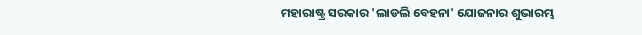ମହାରାଷ୍ଟ୍ର ସରକାର 'ଲାଡଲି ବେହନା' ଯୋଜନାର ଶୁଭାରମ୍ଭ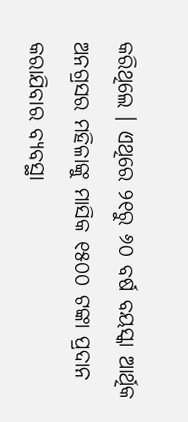କରିଥିଲେ । ଏଥିରେ ୨୧ରୁ ୬୦ ବର୍ଷ ବୟସ୍କା ଆର୍ଥିକ ଅନଗ୍ରସର ମହିଳାଙ୍କୁ ମାସିକ ୧୫୦୦ ଟଙ୍କା ପ୍ରଦାନ କରାଯିବାର ବ୍ୟବସ୍ଥା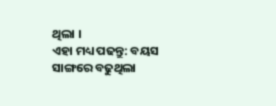ଥିଲା ।
ଏହା ମଧ୍ୟ ପଢନ୍ତୁ: ବୟସ ସାଙ୍ଗରେ ବଢୁଥିଲା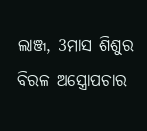ଲାଞ୍ଜ, 3ମାସ ଶିଶୁର ବିରଳ ଅସ୍ତ୍ରୋପଚାର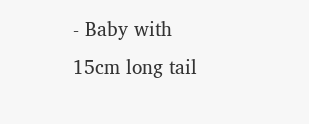- Baby with 15cm long tail